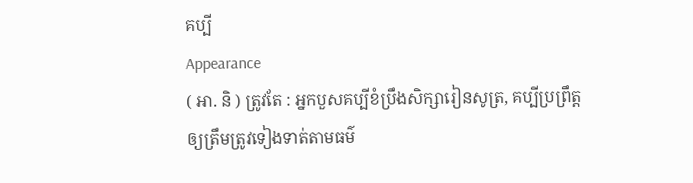គប្បី
Appearance
( អា. និ ) ត្រូវតែ : អ្នកបួសគប្បីខំប្រឹងសិក្សារៀនសូត្រ, គប្បីប្រព្រឹត្តឲ្យត្រឹមត្រូវទៀងទាត់តាមធម៌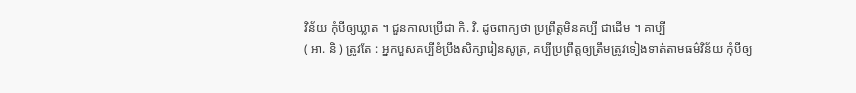វិន័យ កុំបីឲ្យឃ្លាត ។ ជួនកាលប្រើជា កិ. វិ. ដូចពាក្យថា ប្រព្រឹត្តមិនគប្បី ជាដើម ។ គាប្បី
( អា. និ ) ត្រូវតែ : អ្នកបួសគប្បីខំប្រឹងសិក្សារៀនសូត្រ, គប្បីប្រព្រឹត្តឲ្យត្រឹមត្រូវទៀងទាត់តាមធម៌វិន័យ កុំបីឲ្យ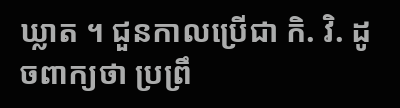ឃ្លាត ។ ជួនកាលប្រើជា កិ. វិ. ដូចពាក្យថា ប្រព្រឹ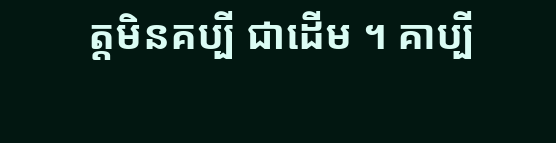ត្តមិនគប្បី ជាដើម ។ គាប្បី